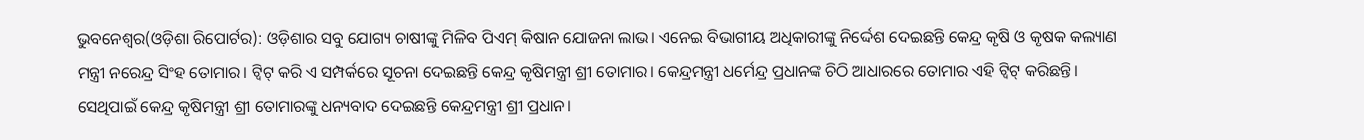ଭୁବନେଶ୍ୱର(ଓଡ଼ିଶା ରିପୋର୍ଟର): ଓଡ଼ିଶାର ସବୁ ଯୋଗ୍ୟ ଚାଷୀଙ୍କୁ ମିଳିବ ପିଏମ୍ କିଷାନ ଯୋଜନା ଲାଭ। ଏନେଇ ବିଭାଗୀୟ ଅଧିକାରୀଙ୍କୁ ନିର୍ଦ୍ଦେଶ ଦେଇଛନ୍ତି କେନ୍ଦ୍ର କୃଷି ଓ କୃଷକ କଲ୍ୟାଣ ମନ୍ତ୍ରୀ ନରେନ୍ଦ୍ର ସିଂହ ତୋମାର। ଟ୍ୱିଟ୍ କରି ଏ ସମ୍ପର୍କରେ ସୂଚନା ଦେଇଛନ୍ତି କେନ୍ଦ୍ର କୃଷିମନ୍ତ୍ରୀ ଶ୍ରୀ ତୋମାର। କେନ୍ଦ୍ରମନ୍ତ୍ରୀ ଧର୍ମେନ୍ଦ୍ର ପ୍ରଧାନଙ୍କ ଚିଠି ଆଧାରରେ ତୋମାର ଏହି ଟ୍ୱିଟ୍ କରିଛନ୍ତି। ସେଥିପାଇଁ କେନ୍ଦ୍ର କୃଷିମନ୍ତ୍ରୀ ଶ୍ରୀ ତୋମାରଙ୍କୁ ଧନ୍ୟବାଦ ଦେଇଛନ୍ତି କେନ୍ଦ୍ରମନ୍ତ୍ରୀ ଶ୍ରୀ ପ୍ରଧାନ।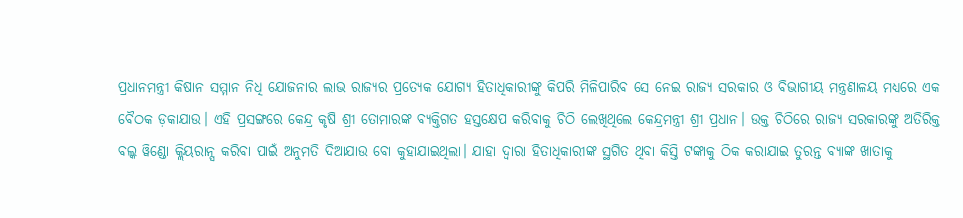ପ୍ରଧାନମନ୍ତ୍ରୀ କିଷାନ ସମ୍ମାନ ନିଧି ଯୋଜନାର ଲାଭ ରାଜ୍ୟର ପ୍ରତ୍ୟେକ ଯୋଗ୍ୟ ହିତାଧିକାରୀଙ୍କୁ କିପରି ମିଳିପାରିବ ସେ ନେଇ ରାଜ୍ୟ ସରକାର ଓ ବିଭାଗୀୟ ମନ୍ତ୍ରଣାଳୟ ମଧ୍ୟରେ ଏକ ବୈଠକ ଡ଼କାଯାଉ। ଏହି ପ୍ରସଙ୍ଗରେ କେନ୍ଦ୍ର କୃଷି ଶ୍ରୀ ତୋମାରଙ୍କ ବ୍ୟକ୍ତିଗତ ହସ୍ତକ୍ଷେପ କରିବାକୁ ଚିଠି ଲେଖିଥିଲେ କେନ୍ଦ୍ରମନ୍ତ୍ରୀ ଶ୍ରୀ ପ୍ରଧାନ। ଉକ୍ତ ଚିଠିରେ ରାଜ୍ୟ ସରକାରଙ୍କୁ ଅତିରିକ୍ତ ବଲ୍କ ୱିଣ୍ଡୋ କ୍ଲିୟରାନ୍ସ କରିବା ପାଇଁ ଅନୁମତି ଦିଆଯାଉ ବୋ କୁହାଯାଇଥିଲା। ଯାହା ଦ୍ୱାରା ହିତାଧିକାରୀଙ୍କ ସ୍ଥଗିତ ଥିବା କିସ୍ତି ଟଙ୍କାକୁ ଠିକ କରାଯାଇ ତୁରନ୍ତ ବ୍ୟାଙ୍କ ଖାତାକୁ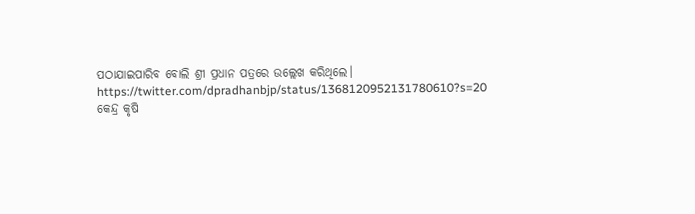ପଠାଯାଇପାରିବ ବୋଲି ଶ୍ରୀ ପ୍ରଧାନ ପତ୍ରରେ ଉଲ୍ଲେଖ କରିଥିଲେ।
https://twitter.com/dpradhanbjp/status/1368120952131780610?s=20
କେନ୍ଦ୍ର କୃଷି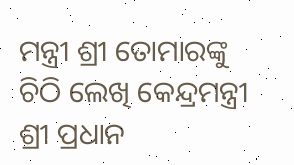ମନ୍ତ୍ରୀ ଶ୍ରୀ ତୋମାରଙ୍କୁ ଚିଠି ଲେଖି କେନ୍ଦ୍ରମନ୍ତ୍ରୀ ଶ୍ରୀ ପ୍ରଧାନ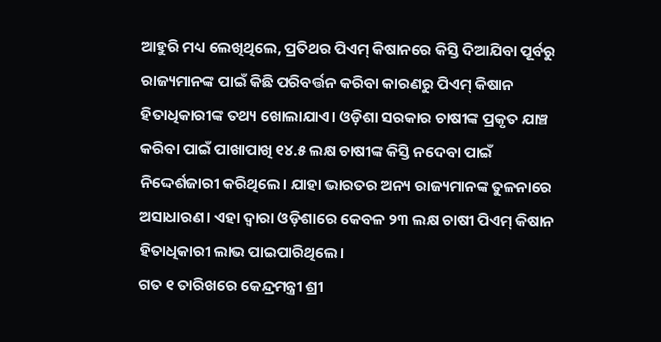ଆହୁରି ମଧ୍ୟ ଲେଖିଥିଲେ, ପ୍ରତିଥର ପିଏମ୍ କିଷାନରେ କିସ୍ତି ଦିଆଯିବା ପୂର୍ବରୁ ରାଜ୍ୟମାନଙ୍କ ପାଇଁ କିଛି ପରିବର୍ତ୍ତନ କରିବା କାରଣରୁ ପିଏମ୍ କିଷାନ ହିତାଧିକାରୀଙ୍କ ତଥ୍ୟ ଖୋଲାଯାଏ। ଓଡ଼ିଶା ସରକାର ଚାଷୀଙ୍କ ପ୍ରକୃତ ଯାଞ୍ଚ କରିବା ପାଇଁ ପାଖାପାଖି ୧୪.୫ ଲକ୍ଷ ଚାଷୀଙ୍କ କିସ୍ତି ନଦେବା ପାଇଁ ନିଦ୍ଦେର୍ଶଜାରୀ କରିଥିଲେ। ଯାହା ଭାରତର ଅନ୍ୟ ରାଜ୍ୟମାନଙ୍କ ତୁଳନାରେ ଅସାଧାରଣ। ଏହା ଦ୍ୱାରା ଓଡ଼ିଶାରେ କେବଳ ୨୩ ଲକ୍ଷ ଚାଷୀ ପିଏମ୍ କିଷାନ ହିତାଧିକାରୀ ଲାଭ ପାଇପାରିଥିଲେ।
ଗତ ୧ ତାରିଖରେ କେନ୍ଦ୍ରମନ୍ତ୍ରୀ ଶ୍ରୀ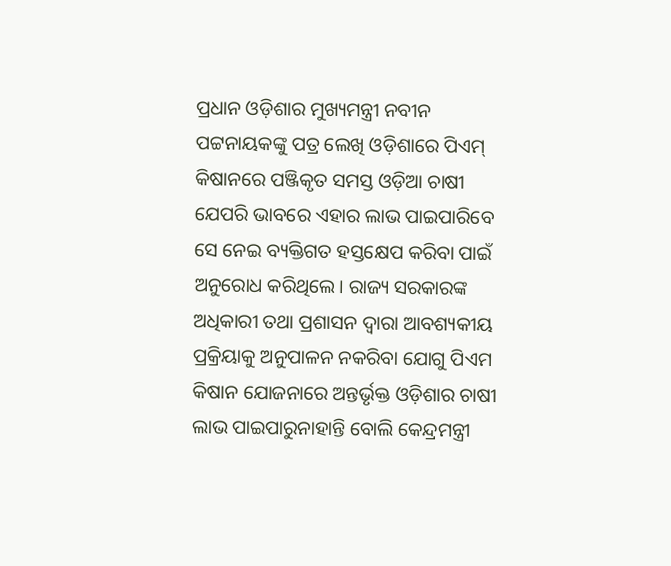ପ୍ରଧାନ ଓଡ଼ିଶାର ମୁଖ୍ୟମନ୍ତ୍ରୀ ନବୀନ ପଟ୍ଟନାୟକଙ୍କୁ ପତ୍ର ଲେଖି ଓଡ଼ିଶାରେ ପିଏମ୍ କିଷାନରେ ପଞ୍ଜିକୃତ ସମସ୍ତ ଓଡ଼ିଆ ଚାଷୀ ଯେପରି ଭାବରେ ଏହାର ଲାଭ ପାଇପାରିବେ ସେ ନେଇ ବ୍ୟକ୍ତିଗତ ହସ୍ତକ୍ଷେପ କରିବା ପାଇଁ ଅନୁରୋଧ କରିଥିଲେ। ରାଜ୍ୟ ସରକାରଙ୍କ ଅଧିକାରୀ ତଥା ପ୍ରଶାସନ ଦ୍ୱାରା ଆବଶ୍ୟକୀୟ ପ୍ରକ୍ରିୟାକୁ ଅନୁପାଳନ ନକରିବା ଯୋଗୁ ପିଏମ କିଷାନ ଯୋଜନାରେ ଅନ୍ତର୍ଭୃକ୍ତ ଓଡ଼ିଶାର ଚାଷୀ ଲାଭ ପାଇପାରୁନାହାନ୍ତି ବୋଲି କେନ୍ଦ୍ରମନ୍ତ୍ରୀ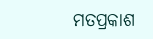ମତପ୍ରକାଶ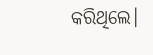କରିଥିଲେ।